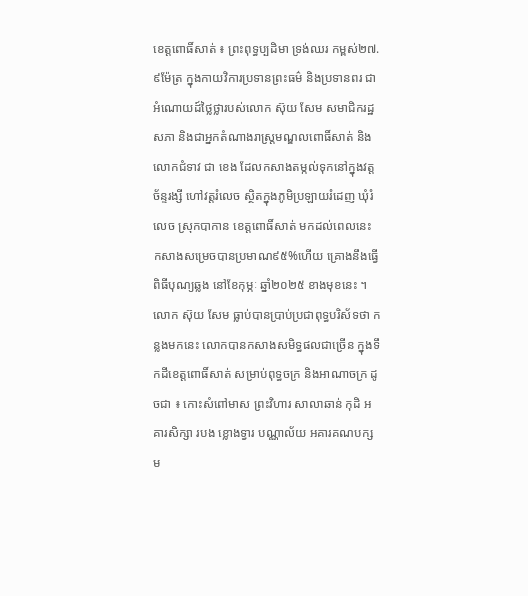ខេត្តពោធិ៍សាត់ ៖ ព្រះពុទ្ធប្បដិមា ទ្រង់ឈរ កម្ពស់២៧.៩ម៉ែត្រ ក្នុងកាយវិការប្រទានព្រះធម៌ និងប្រទានពរ ជាអំណោយដ៍ថ្លៃថ្លារបស់លោក ស៊ុយ សែម សមាជិករដ្ឋសភា និងជាអ្នកតំណាងរាស្ត្រមណ្ឌលពោធិ៍សាត់ និងលោកជំទាវ ជា ខេង ដែលកសាងតម្កល់ទុកនៅក្នុងវត្តច័ន្ទរង្សី ហៅវត្តរំលេច ស្ថិតក្នុងភូមិប្រឡាយរំដេញ ឃុំរំលេច ស្រុកបាកាន ខេត្តពោធិ៍សាត់ មកដល់ពេលនេះ កសាងសម្រេចបានប្រមាណ៩៥%ហើយ គ្រោងនឹងធ្វើពិធីបុណ្យឆ្លង នៅខែកុម្ភៈ ឆ្នាំ២០២៥ ខាងមុខនេះ ។
លោក ស៊ុយ សែម ធ្លាប់បានប្រាប់ប្រជាពុទ្ធបរិស័ទថា កន្លងមកនេះ លោកបានកសាងសមិទ្ធផលជាច្រើន ក្នុងទឹកដីខេត្តពោធិ៍សាត់ សម្រាប់ពុទ្ធចក្រ និងអាណាចក្រ ដូចជា ៖ កោះសំពៅមាស ព្រះវិហារ សាលាឆាន់ កុដិ អគារសិក្សា របង ខ្លោងទ្វារ បណ្ណាល័យ អគារគណបក្ស ម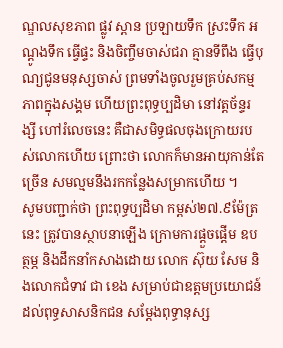ណ្ឌលសុខភាព ផ្លូវ ស្ពាន ប្រឡាយទឹក ស្រះទឹក អណ្ដូងទឹក ធ្វើផ្ទះ និងចិញ្ចឹមចាស់ជរា គ្មានទីពឹង ធ្វើបុណ្យជូនមនុស្សចាស់ ព្រមទាំងចូលរួមគ្រប់សកម្មភាពក្នុងសង្គម ហើយព្រះពុទ្ធប្បដិមា នៅវត្តច័ន្ទរង្សី ហៅរំលេចនេះ គឺជាសមិទ្ធផលចុងក្រោយរបស់លោកហើយ ព្រោះថា លោកក៏មានអាយុកាន់តែច្រើន សមល្មមនឹងរកកន្លែងសម្រាកហើយ ។
សូមបញ្ជាក់ថា ព្រះពុទ្ធប្បដិមា កម្ពស់២៧.៩ម៉ែត្រនេះ ត្រូវបានស្ថាបនាឡើង ក្រោមការផ្ដួចផ្ដើម ឧបត្ថម្ភ និងដឹកនាំកសាងដោយ លោក ស៊ុយ សែម និងលោកជំទាវ ជា ខេង សម្រាប់ជាឧត្តមប្រយោជន៍ដល់ពុទ្ធសាសនិកជន សម្ដែងពុទ្ធានុស្ស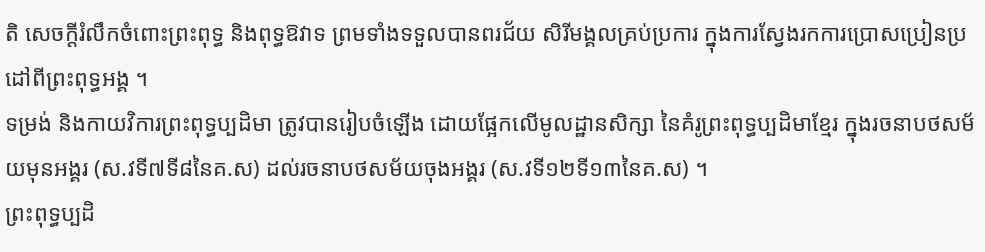តិ សេចក្ដីរំលឹកចំពោះព្រះពុទ្ធ និងពុទ្ធឱវាទ ព្រមទាំងទទួលបានពរជ័យ សិរីមង្គលគ្រប់ប្រការ ក្នុងការស្វែងរកការប្រោសប្រៀនប្រដៅពីព្រះពុទ្ធអង្គ ។
ទម្រង់ និងកាយវិការព្រះពុទ្ធប្បដិមា ត្រូវបានរៀបចំឡើង ដោយផ្អែកលើមូលដ្ឋានសិក្សា នៃគំរូព្រះពុទ្ធប្បដិមាខ្មែរ ក្នុងរចនាបថសម័យមុនអង្គរ (ស.វទី៧ទី៨នៃគ.ស) ដល់រចនាបថសម័យចុងអង្គរ (ស.វទី១២ទី១៣នៃគ.ស) ។
ព្រះពុទ្ធប្បដិ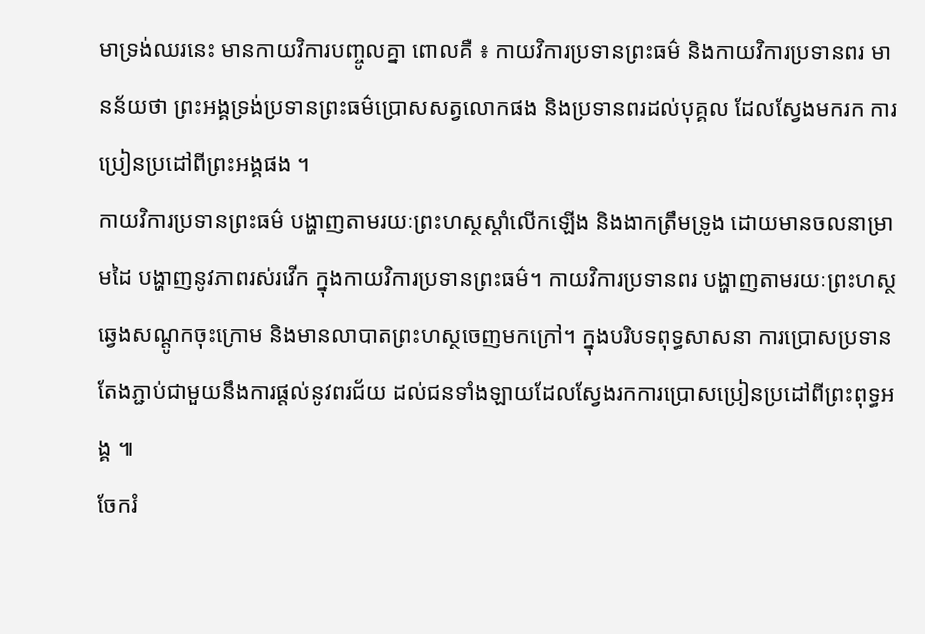មាទ្រង់ឈរនេះ មានកាយវិការបញ្ចូលគ្នា ពោលគឺ ៖ កាយវិការប្រទានព្រះធម៌ និងកាយវិការប្រទានពរ មានន័យថា ព្រះអង្គទ្រង់ប្រទានព្រះធម៌ប្រោសសត្វលោកផង និងប្រទានពរដល់បុគ្គល ដែលស្វែងមករក ការប្រៀនប្រដៅពីព្រះអង្គផង ។
កាយវិការប្រទានព្រះធម៌ បង្ហាញតាមរយៈព្រះហស្ថស្ដាំលើកឡើង និងងាកត្រឹមទ្រូង ដោយមានចលនាម្រាមដៃ បង្ហាញនូវភាពរស់រវើក ក្នុងកាយវិការប្រទានព្រះធម៌។ កាយវិការប្រទានពរ បង្ហាញតាមរយៈព្រះហស្ថឆ្វេងសណ្ដូកចុះក្រោម និងមានលាបាតព្រះហស្ថចេញមកក្រៅ។ ក្នុងបរិបទពុទ្ធសាសនា ការប្រោសប្រទានតែងភ្ជាប់ជាមួយនឹងការផ្ដល់នូវពរជ័យ ដល់ជនទាំងឡាយដែលស្វែងរកការប្រោសប្រៀនប្រដៅពីព្រះពុទ្ធអង្គ ៕
ចែករំ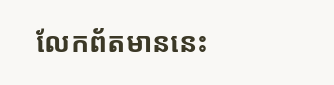លែកព័តមាននេះ